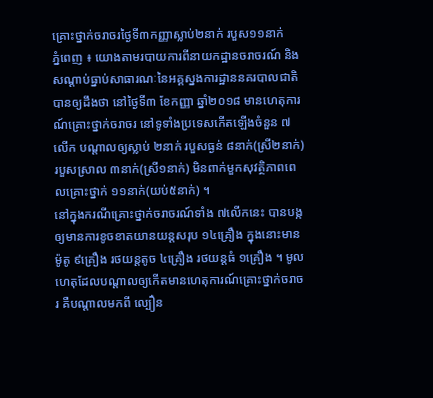គ្រោះថ្នាក់ចរាចរថ្ងៃទី៣កញ្ញាស្លាប់២នាក់ របួស១១នាក់
ភ្នំពេញ ៖ យោងតាមរបាយការពីនាយកដ្ឋានចរាចរណ៍ និងសណ្តាប់ធ្នាប់សាធារណៈនៃអគ្គស្នងការដ្ឋាននគរបាលជាតិ បានឲ្យដឹងថា នៅថ្ងៃទី៣ ខែកញ្ញា ឆ្នាំ២០១៨ មានហេតុការណ៍គ្រោះថ្នាក់ចរាចរ នៅទូទាំងប្រទេសកើតឡើងចំនួន ៧លើក បណ្តាលឲ្យស្លាប់ ២នាក់ របួសធ្ងន់ ៨នាក់(ស្រី២នាក់) របួសស្រាល ៣នាក់(ស្រី១នាក់) មិនពាក់មួកសុវត្ថិភាពពេលគ្រោះថ្នាក់ ១១នាក់(យប់៥នាក់) ។
នៅក្នុងករណីគ្រោះថ្នាក់ចរាចរណ៍ទាំង ៧លើកនេះ បានបង្កឲ្យមានការខូចខាតយានយន្តសរុប ១៤គ្រឿង ក្នុងនោះមានម៉ូតូ ៩គ្រឿង រថយន្តតូច ៤គ្រឿង រថយន្តធំ ១គ្រឿង ។ មូលហេតុដែលបណ្តាលឲ្យកើតមានហេតុការណ៍គ្រោះថ្នាក់ចរាចរ គឺបណ្តាលមកពី ល្បឿន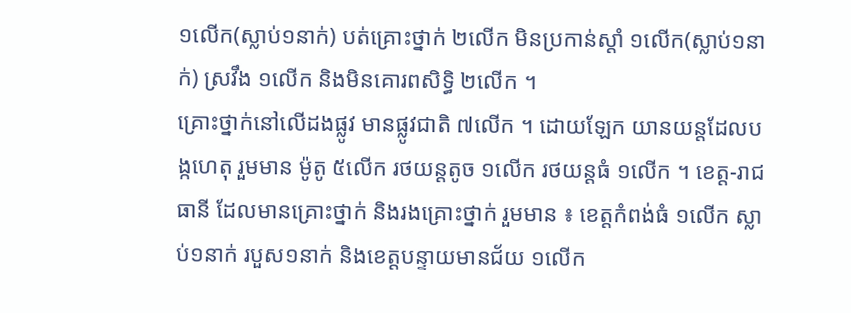១លើក(ស្លាប់១នាក់) បត់គ្រោះថ្នាក់ ២លើក មិនប្រកាន់ស្តាំ ១លើក(ស្លាប់១នាក់) ស្រវឹង ១លើក និងមិនគោរពសិទ្ធិ ២លើក ។
គ្រោះថ្នាក់នៅលើដងផ្លូវ មានផ្លូវជាតិ ៧លើក ។ ដោយឡែក យានយន្តដែលបង្កហេតុ រួមមាន ម៉ូតូ ៥លើក រថយន្តតូច ១លើក រថយន្តធំ ១លើក ។ ខេត្ត-រាជធានី ដែលមានគ្រោះថ្នាក់ និងរងគ្រោះថ្នាក់ រួមមាន ៖ ខេត្តកំពង់ធំ ១លើក ស្លាប់១នាក់ របួស១នាក់ និងខេត្តបន្ទាយមានជ័យ ១លើក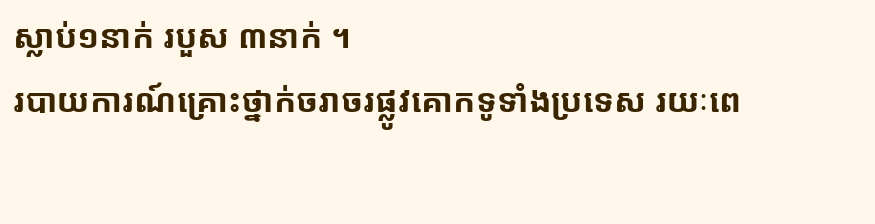ស្លាប់១នាក់ របួស ៣នាក់ ។
របាយការណ៍គ្រោះថ្នាក់ចរាចរផ្លូវគោកទូទាំងប្រទេស រយៈពេ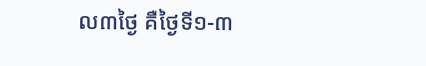ល៣ថ្ងៃ គឺថ្ងៃទី១-៣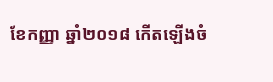ខែកញ្ញា ឆ្នាំ២០១៨ កើតឡើងចំ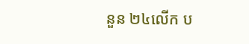នួន ២៤លើក ប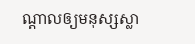ណ្តាលឲ្យមនុស្សស្លា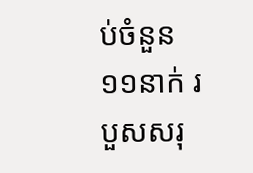ប់ចំនួន ១១នាក់ របួសសរុ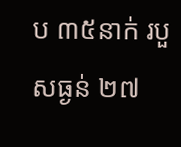ប ៣៥នាក់ របួសធ្ងន់ ២៧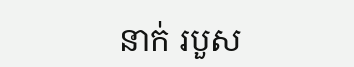នាក់ របួស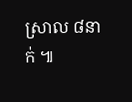ស្រាល ៨នាក់ ៕